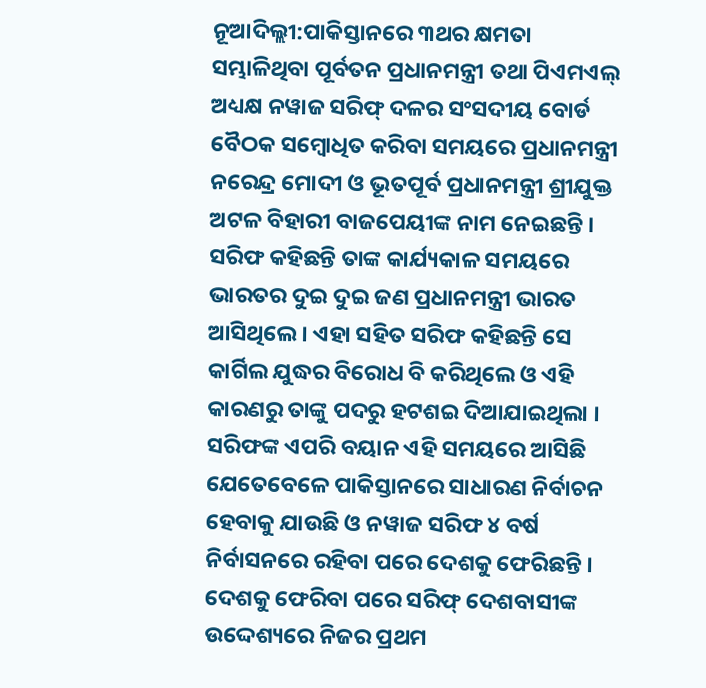ନୂଆଦିଲ୍ଲୀ:ପାକିସ୍ତାନରେ ୩ଥର କ୍ଷମତା ସମ୍ଭାଳିଥିବା ପୂର୍ବତନ ପ୍ରଧାନମନ୍ତ୍ରୀ ତଥା ପିଏମଏଲ୍ ଅଧ୍ୟକ୍ଷ ନୱାଜ ସରିଫ୍ ଦଳର ସଂସଦୀୟ ବୋର୍ଡ ବୈଠକ ସମ୍ବୋଧିତ କରିବା ସମୟରେ ପ୍ରଧାନମନ୍ତ୍ରୀ ନରେନ୍ଦ୍ର ମୋଦୀ ଓ ଭୂତପୂର୍ବ ପ୍ରଧାନମନ୍ତ୍ରୀ ଶ୍ରୀଯୁକ୍ତ ଅଟଳ ବିହାରୀ ବାଜପେୟୀଙ୍କ ନାମ ନେଇଛନ୍ତି । ସରିଫ କହିଛନ୍ତି ତାଙ୍କ କାର୍ଯ୍ୟକାଳ ସମୟରେ ଭାରତର ଦୁଇ ଦୁଇ ଜଣ ପ୍ରଧାନମନ୍ତ୍ରୀ ଭାରତ ଆସିଥିଲେ । ଏହା ସହିତ ସରିଫ କହିଛନ୍ତି ସେ କାର୍ଗିଲ ଯୁଦ୍ଧର ବିରୋଧ ବି କରିଥିଲେ ଓ ଏହି କାରଣରୁ ତାଙ୍କୁ ପଦରୁ ହଟଶଇ ଦିଆଯାଇଥିଲା ।
ସରିଫଙ୍କ ଏପରି ବୟାନ ଏହି ସମୟରେ ଆସିଛି ଯେତେବେଳେ ପାକିସ୍ତାନରେ ସାଧାରଣ ନିର୍ବାଚନ ହେବାକୁ ଯାଉଛି ଓ ନୱାଜ ସରିଫ ୪ ବର୍ଷ ନିର୍ବାସନରେ ରହିବା ପରେ ଦେଶକୁ ଫେରିଛନ୍ତି । ଦେଶକୁ ଫେରିବା ପରେ ସରିଫ୍ ଦେଶବାସୀଙ୍କ ଉଦ୍ଦେଶ୍ୟରେ ନିଜର ପ୍ରଥମ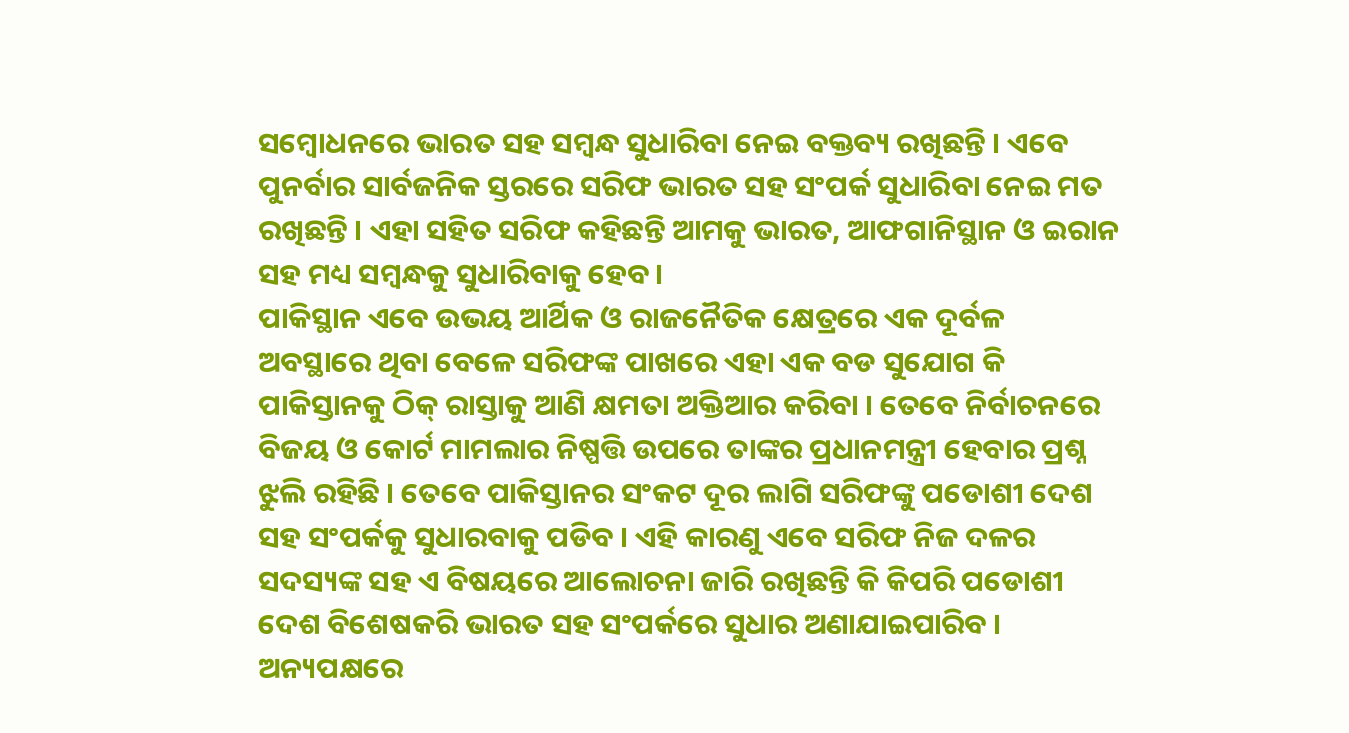ସମ୍ବୋଧନରେ ଭାରତ ସହ ସମ୍ବନ୍ଧ ସୁଧାରିବା ନେଇ ବକ୍ତବ୍ୟ ରଖିଛନ୍ତି । ଏବେ ପୁନର୍ବାର ସାର୍ବଜନିକ ସ୍ତରରେ ସରିଫ ଭାରତ ସହ ସଂପର୍କ ସୁଧାରିବା ନେଇ ମତ ରଖିଛନ୍ତି । ଏହା ସହିତ ସରିଫ କହିଛନ୍ତି ଆମକୁ ଭାରତ, ଆଫଗାନିସ୍ଥାନ ଓ ଇରାନ ସହ ମଧ୍ୟ ସମ୍ବନ୍ଧକୁ ସୁଧାରିବାକୁ ହେବ ।
ପାକିସ୍ଥାନ ଏବେ ଉଭୟ ଆର୍ଥିକ ଓ ରାଜନୈତିକ କ୍ଷେତ୍ରରେ ଏକ ଦୂର୍ବଳ ଅବସ୍ଥାରେ ଥିବା ବେଳେ ସରିଫଙ୍କ ପାଖରେ ଏହା ଏକ ବଡ ସୁଯୋଗ କି ପାକିସ୍ତାନକୁ ଠିକ୍ ରାସ୍ତାକୁ ଆଣି କ୍ଷମତା ଅକ୍ତିଆର କରିବା । ତେବେ ନିର୍ବାଚନରେ ବିଜୟ ଓ କୋର୍ଟ ମାମଲାର ନିଷ୍ପତ୍ତି ଉପରେ ତାଙ୍କର ପ୍ରଧାନମନ୍ତ୍ରୀ ହେବାର ପ୍ରଶ୍ନ ଝୁଲି ରହିଛି । ତେବେ ପାକିସ୍ତାନର ସଂକଟ ଦୂର ଲାଗି ସରିଫଙ୍କୁ ପଡୋଶୀ ଦେଶ ସହ ସଂପର୍କକୁ ସୁଧାରବାକୁ ପଡିବ । ଏହି କାରଣୁ ଏବେ ସରିଫ ନିଜ ଦଳର ସଦସ୍ୟଙ୍କ ସହ ଏ ବିଷୟରେ ଆଲୋଚନା ଜାରି ରଖିଛନ୍ତି କି କିପରି ପଡୋଶୀ ଦେଶ ବିଶେଷକରି ଭାରତ ସହ ସଂପର୍କରେ ସୁଧାର ଅଣାଯାଇପାରିବ ।
ଅନ୍ୟପକ୍ଷରେ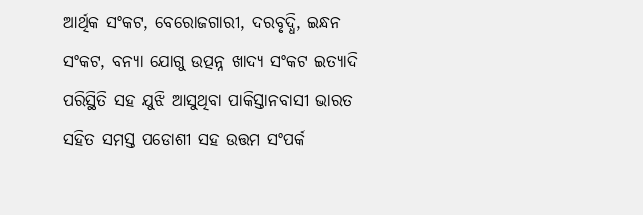ଆର୍ଥିକ ସଂକଟ, ବେରୋଜଗାରୀ, ଦରବୃଦ୍ଧି, ଇନ୍ଧନ ସଂକଟ, ବନ୍ୟା ଯୋଗୁ ଉତ୍ପନ୍ନ ଖାଦ୍ୟ ସଂକଟ ଇତ୍ୟାଦି ପରିସ୍ଥିତି ସହ ଯୁଝି ଆସୁଥିବା ପାକିସ୍ତାନବାସୀ ଭାରତ ସହିତ ସମସ୍ତ ପଡୋଶୀ ସହ ଉତ୍ତମ ସଂପର୍କ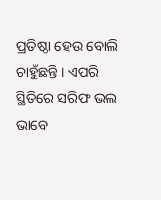ପ୍ରତିଷ୍ଠା ହେଉ ବୋଲି ଚାହୁଁଛନ୍ତି । ଏପରି ସ୍ଥିତିରେ ସରିଫ ଭଲ ଭାବେ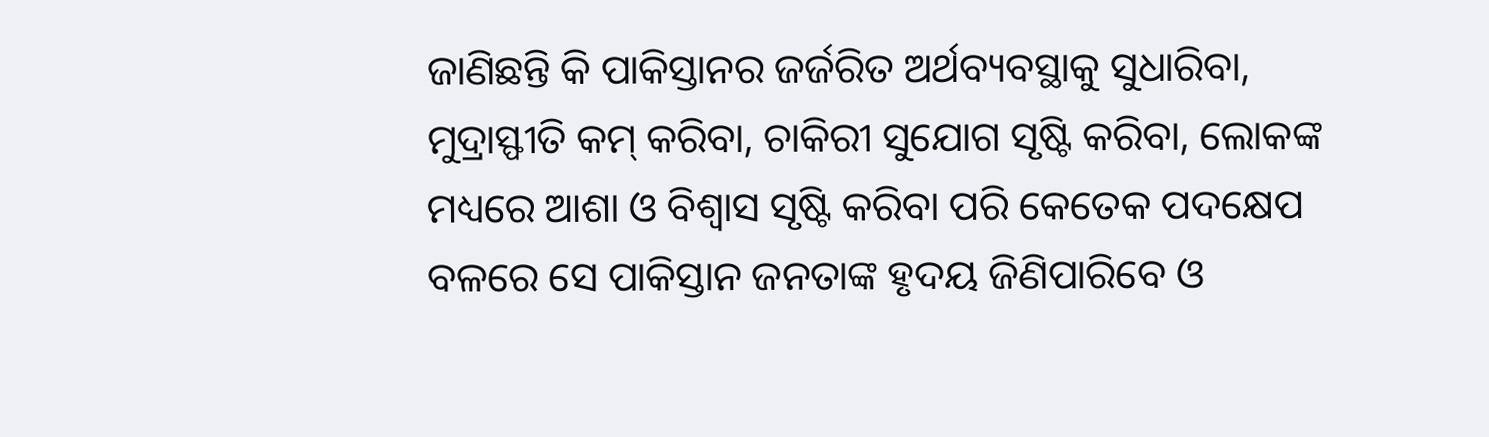ଜାଣିଛନ୍ତି କି ପାକିସ୍ତାନର ଜର୍ଜରିତ ଅର୍ଥବ୍ୟବସ୍ଥାକୁ ସୁଧାରିବା, ମୁଦ୍ରାସ୍ଫୀତି କମ୍ କରିବା, ଚାକିରୀ ସୁଯୋଗ ସୃଷ୍ଟି କରିବା, ଲୋକଙ୍କ ମଧ୍ୟରେ ଆଶା ଓ ବିଶ୍ୱାସ ସୃଷ୍ଟି କରିବା ପରି କେତେକ ପଦକ୍ଷେପ ବଳରେ ସେ ପାକିସ୍ତାନ ଜନତାଙ୍କ ହୃଦୟ ଜିଣିପାରିବେ ଓ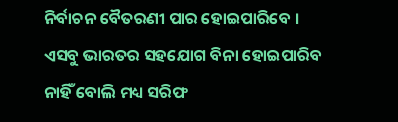ନିର୍ବାଚନ ବୈତରଣୀ ପାର ହୋଇପାରିବେ । ଏସବୁ ଭାରତର ସହଯୋଗ ବିନା ହୋଇପାରିବ ନାହିଁ ବୋଲି ମଧ୍ୟ ସରିଫ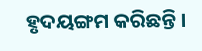ହୃଦୟଙ୍ଗମ କରିଛନ୍ତି ।